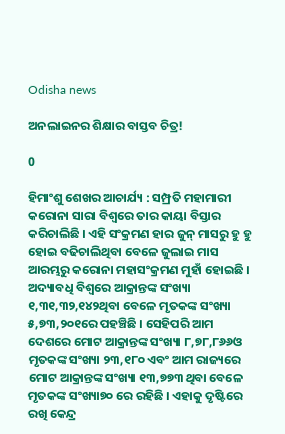Odisha news

ଅନଲାଇନର ଶିକ୍ଷାର ବାସ୍ତବ ଚିତ୍ର!

0

ହିମାଂଶୁ ଶେଖର ଆଚାର୍ଯ୍ୟ : ସମ୍ପ୍ରତି ମହାମାରୀ କରୋନା ସାରା ବିଶ୍ୱରେ ତାର କାୟା ବିସ୍ତାର କରିଚାଲିଛି । ଏହି ସଂକ୍ରମଣ ହାର ଜୁନ୍ ମାସରୁ ହୁ ହୁ ହୋଇ ବଢିଚାଲିଥିବା ବେଳେ ଜୁଲାଇ ମାସ ଆରମ୍ଭରୁ କରୋନା ମହାସଂକ୍ରମଣ ମୁହାଁ ହୋଇଛି । ଅଦ୍ୟାବଧି ବିଶ୍ୱରେ ଆକ୍ରାନ୍ତଙ୍କ ସଂଖ୍ୟା ୧,୩୧,୩୨,୧୪୨ଥିବା ବେଳେ ମୃତକଙ୍କ ସଂଖ୍ୟା ୫,୭୩,୨୦୧ରେ ପହଞ୍ଚିଛି । ସେହିପରି ଆମ ଦେଶରେ ମୋଟ ଆକ୍ରାନ୍ତଙ୍କ ସଂଖ୍ୟା ୮,୭୮,୮୬୬ଓ ମୃତକଙ୍କ ସଂଖ୍ୟା ୨୩,୧୮୦ ଏବଂ ଆମ ରାଜ୍ୟରେ ମୋଟ ଆକ୍ରାନ୍ତଙ୍କ ସଂଖ୍ୟା ୧୩,୭୭୩ ଥିବା ବେଳେ ମୃତକଙ୍କ ସଂଖ୍ୟା୭୦ ରେ ରହିଛି । ଏହାକୁ ଦୃଷ୍ଟିରେ ରଖି କେନ୍ଦ୍ର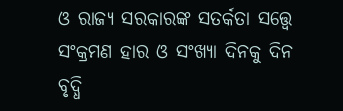ଓ ରାଜ୍ୟ ସରକାରଙ୍କ ସତର୍କତା ସତ୍ତ୍ୱେ ସଂକ୍ରମଣ ହାର ଓ ସଂଖ୍ୟା ଦିନକୁ ଦିନ ବୃଦ୍ଧି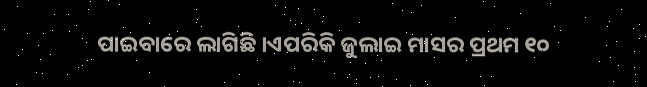ପାଇବାରେ ଲାଗିଛି ।ଏପରିକି ଜୁଲାଇ ମାସର ପ୍ରଥମ ୧୦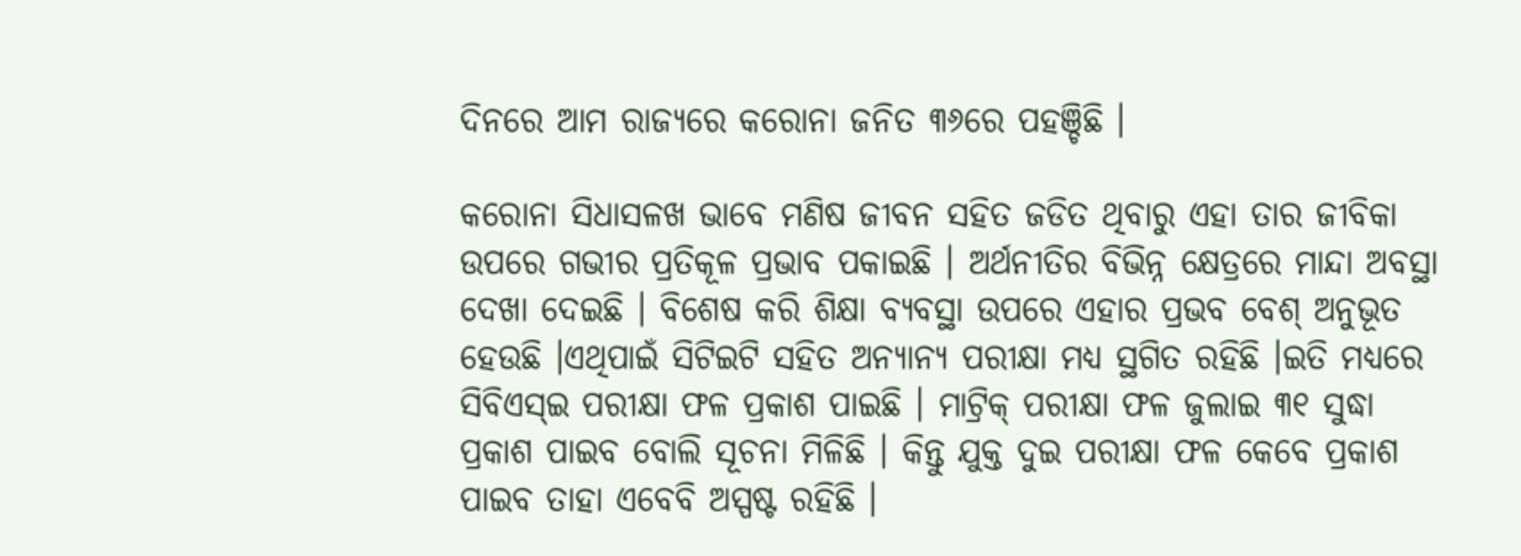ଦିନରେ ଆମ ରାଜ୍ୟରେ କରୋନା ଜନିତ ୩୬ରେ ପହଞ୍ଚିଛି ।

କରୋନା ସିଧାସଳଖ ଭାବେ ମଣିଷ ଜୀବନ ସହିତ ଜଡିତ ଥିବାରୁ ଏହା ତାର ଜୀବିକା ଉପରେ ଗଭୀର ପ୍ରତିକୂଳ ପ୍ରଭାବ ପକାଇଛି । ଅର୍ଥନୀତିର ବିଭିନ୍ନ କ୍ଷେତ୍ରରେ ମାନ୍ଦା ଅବସ୍ଥା ଦେଖା ଦେଇଛି । ବିଶେଷ କରି ଶିକ୍ଷା ବ୍ୟବସ୍ଥା ଉପରେ ଏହାର ପ୍ରଭବ ବେଶ୍ ଅନୁଭୂତ ହେଉଛି ।ଏଥିପାଇଁ ସିଟିଇଟି ସହିତ ଅନ୍ୟାନ୍ୟ ପରୀକ୍ଷା ମଧ୍ୟ ସ୍ଥଗିତ ରହିଛି ।ଇତି ମଧ୍ୟରେ ସିବିଏସ୍ଇ ପରୀକ୍ଷା ଫଳ ପ୍ରକାଶ ପାଇଛି । ମାଟ୍ରିକ୍ ପରୀକ୍ଷା ଫଳ ଜୁଲାଇ ୩୧ ସୁଦ୍ଧା ପ୍ରକାଶ ପାଇବ ବୋଲି ସୂଚନା ମିଳିଛି । କିନ୍ତୁ ଯୁକ୍ତ ଦୁଇ ପରୀକ୍ଷା ଫଳ କେବେ ପ୍ରକାଶ ପାଇବ ତାହା ଏବେବି ଅସ୍ପଷ୍ଟ ରହିଛି ।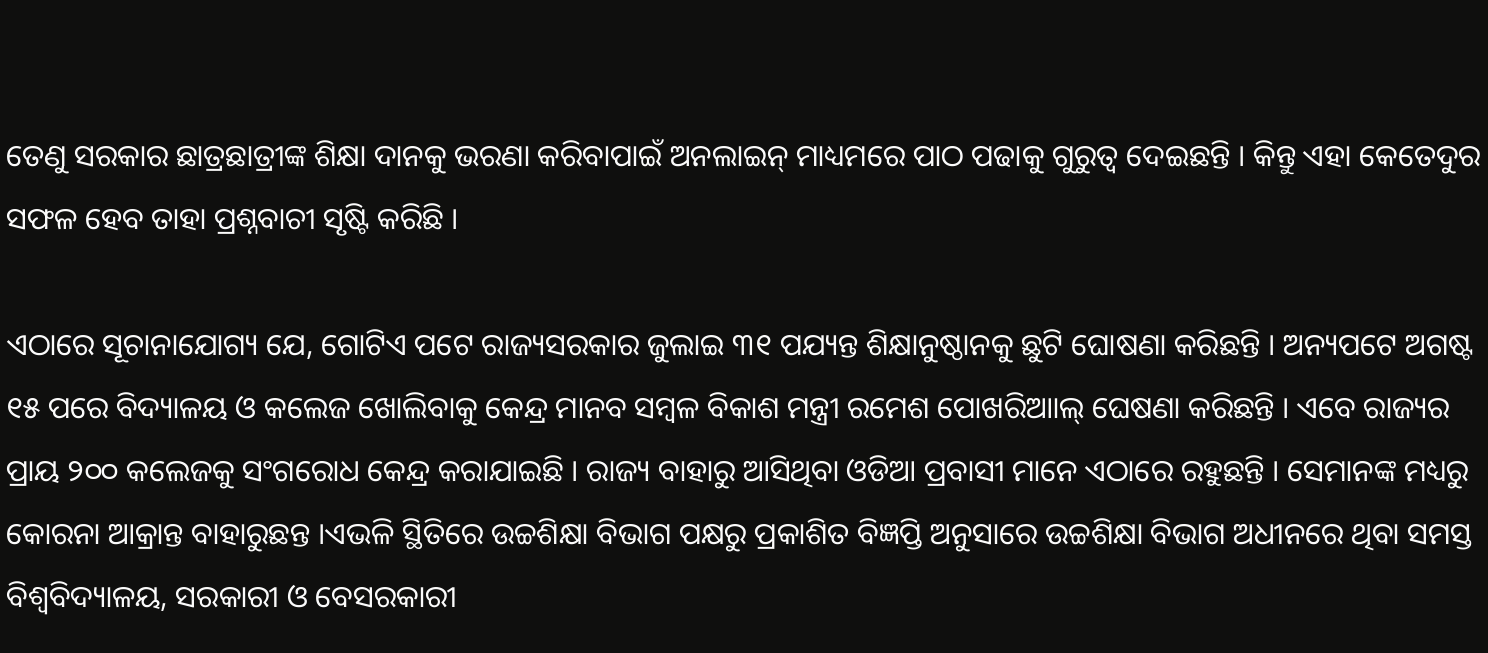ତେଣୁ ସରକାର ଛାତ୍ରଛାତ୍ରୀଙ୍କ ଶିକ୍ଷା ଦାନକୁ ଭରଣା କରିବାପାଇଁ ଅନଲାଇନ୍ ମାଧ୍ୟମରେ ପାଠ ପଢାକୁ ଗୁରୁତ୍ୱ ଦେଇଛନ୍ତି । କିନ୍ତୁ ଏହା କେତେଦୁର ସଫଳ ହେବ ତାହା ପ୍ରଶ୍ନବାଚୀ ସୃଷ୍ଟି କରିଛି ।

ଏଠାରେ ସୂଚାନାଯୋଗ୍ୟ ଯେ, ଗୋଟିଏ ପଟେ ରାଜ୍ୟସରକାର ଜୁଲାଇ ୩୧ ପଯ୍ୟନ୍ତ ଶିକ୍ଷାନୁଷ୍ଠାନକୁ ଛୁଟି ଘୋଷଣା କରିଛନ୍ତି । ଅନ୍ୟପଟେ ଅଗଷ୍ଟ ୧୫ ପରେ ବିଦ୍ୟାଳୟ ଓ କଲେଜ ଖୋଲିବାକୁ କେନ୍ଦ୍ର ମାନବ ସମ୍ବଳ ବିକାଶ ମନ୍ତ୍ରୀ ରମେଶ ପୋଖରିଆାଲ୍ ଘେଷଣା କରିଛନ୍ତି । ଏବେ ରାଜ୍ୟର ପ୍ରାୟ ୨୦୦ କଲେଜକୁ ସଂଗରୋଧ କେନ୍ଦ୍ର କରାଯାଇଛି । ରାଜ୍ୟ ବାହାରୁ ଆସିଥିବା ଓଡିଆ ପ୍ରବାସୀ ମାନେ ଏଠାରେ ରହୁଛନ୍ତି । ସେମାନଙ୍କ ମଧ୍ୟରୁ କୋରନା ଆକ୍ରାନ୍ତ ବାହାରୁଛନ୍ତ ।ଏଭଳି ସ୍ଥିତିରେ ଉଚ୍ଚଶିକ୍ଷା ବିଭାଗ ପକ୍ଷରୁ ପ୍ରକାଶିତ ବିଜ୍ଞପ୍ତି ଅନୁସାରେ ଉଚ୍ଚଶିକ୍ଷା ବିଭାଗ ଅଧୀନରେ ଥିବା ସମସ୍ତ ବିଶ୍ୱବିଦ୍ୟାଳୟ, ସରକାରୀ ଓ ବେସରକାରୀ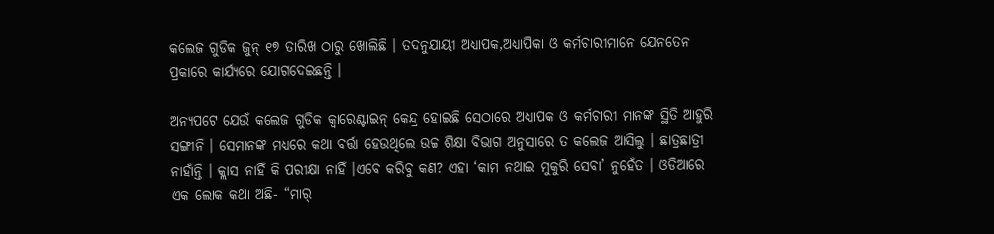କଲେଜ ଗୁଡିକ ଜୁନ୍ ୧୭ ତାରିଖ ଠାରୁ ଖୋଲିଛି । ତଦନୁଯାୟୀ ଅଧ୍ୟାପକ,ଅଧ୍ୟାପିକା ଓ କର୍ମଚାରୀମାନେ ଯେନତେନ ପ୍ରକାରେ କାର୍ଯ୍ୟରେ ଯୋଗଦେଇଛନ୍ତି ।

ଅନ୍ୟପଟେ ଯେଉଁ କଲେଜ ଗୁଡିକ କ୍ୱାରେଣ୍ଟାଇନ୍ କେନ୍ଦ୍ର ହୋଇଛି ସେଠାରେ ଅଧ୍ୟାପକ ଓ କର୍ମଚାରୀ ମାନଙ୍କ ସ୍ଥିତି ଆହୁରି ସଙ୍ଗୀନି । ସେମାନଙ୍କ ମଧ୍ୟରେ କଥା ବର୍ତ୍ତା ହେଉଥିଲେ ଉଚ୍ଚ ଶିକ୍ଷା ବିଭାଗ ଅନୁସାରେ ତ କଲେଜ ଆସିଲୁ । ଛାତ୍ରଛାତ୍ରୀ ନାହାଁନ୍ତି । କ୍ଲାସ ନାହିଁ କି ପରୀକ୍ଷା ନାହିଁ ।ଏବେ କରିବୁ କଣ? ଏହା ‘କାମ ନଥାଇ ମୁକୁରି ସେବା’ ନୁହେଁତ । ଓଡିଆରେ ଏକ ଲୋକ କଥା ଅଛି- “ମାର୍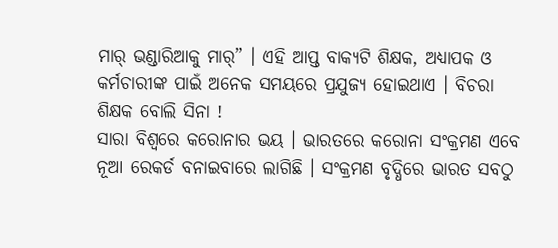ମାର୍ ଭଣ୍ଡାରିଆକୁ ମାର୍” । ଏହି ଆପ୍ତ ବାକ୍ୟଟି ଶିକ୍ଷକ, ଅଧ୍ୟାପକ ଓ କର୍ମଚାରୀଙ୍କ ପାଇଁ ଅନେକ ସମୟରେ ପ୍ରଯୁଜ୍ୟ ହୋଇଥାଏ । ବିଚରା ଶିକ୍ଷକ ବୋଲି ସିନା !
ସାରା ବିଶ୍ୱରେ କରୋନାର ଭୟ । ଭାରତରେ କରୋନା ସଂକ୍ରମଣ ଏବେ ନୂଆ ରେକର୍ଡ ବନାଇବାରେ ଲାଗିଛି । ସଂକ୍ରମଣ ବୃଦ୍ଧିରେ ଭାରତ ସବଠୁ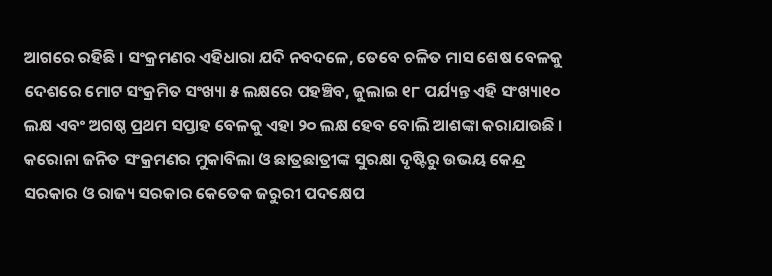ଆଗରେ ରହିଛି । ସଂକ୍ରମଣର ଏହିଧାରା ଯଦି ନବଦଳେ, ତେବେ ଚଳିତ ମାସ ଶେଷ ବେଳକୁ ଦେଶରେ ମୋଟ ସଂକ୍ରମିତ ସଂଖ୍ୟା ୫ ଲକ୍ଷରେ ପହଞ୍ଚିବ, ଜୁଲାଇ ୧୮ ପର୍ଯ୍ୟନ୍ତ ଏହି ସଂଖ୍ୟା୧୦ ଲକ୍ଷ ଏବଂ ଅଗଷ୍ଠ ପ୍ରଥମ ସପ୍ତାହ ବେଳକୁ ଏହା ୨୦ ଲକ୍ଷ ହେବ ବୋଲି ଆଶଙ୍କା କରାଯାଉଛି । କରୋନା ଜନିତ ସଂକ୍ରମଣର ମୁକାବିଲା ଓ ଛାତ୍ରଛାତ୍ରୀଙ୍କ ସୁରକ୍ଷା ଦୃଷ୍ଟିରୁ ଉଭୟ କେନ୍ଦ୍ର ସରକାର ଓ ରାଜ୍ୟ ସରକାର କେତେକ ଜରୁରୀ ପଦକ୍ଷେପ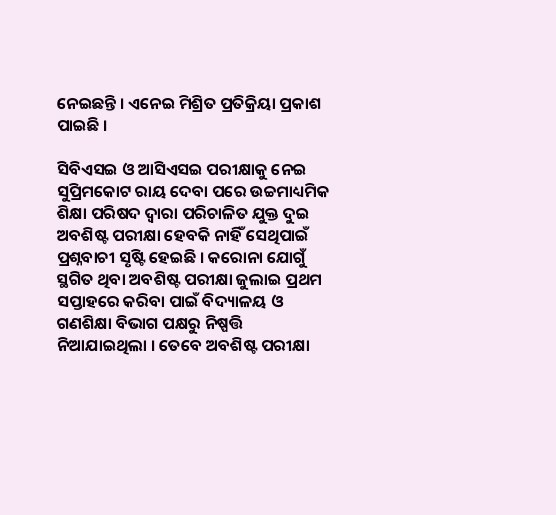ନେଇଛନ୍ତି । ଏନେଇ ମିଶ୍ରିତ ପ୍ରତିକ୍ରିୟା ପ୍ରକାଶ ପାଇଛି ।

ସିବିଏସଇ ଓ ଆସିଏସଇ ପରୀକ୍ଷାକୁ ନେଇ ସୁପ୍ରିମକୋଟ ରାୟ ଦେବା ପରେ ଉଚ୍ଚମାଧ୍ୟମିକ ଶିକ୍ଷା ପରିଷଦ ଦ୍ୱାରା ପରିଚାଳିତ ଯୁକ୍ତ ଦୁଇ ଅବଶିଷ୍ଟ ପରୀକ୍ଷା ହେବକି ନାହିଁ ସେଥିପାଇଁ ପ୍ରଶ୍ନବାଚୀ ସୃଷ୍ଟି ହେଇଛି । କରୋନା ଯୋଗୁଁ ସ୍ଥଗିତ ଥିବା ଅବଶିଷ୍ଟ ପରୀକ୍ଷା ଜୁଲାଇ ପ୍ରଥମ ସପ୍ତାହରେ କରିବା ପାଇଁ ବିଦ୍ୟାଳୟ ଓ ଗଣଶିକ୍ଷା ବିଭାଗ ପକ୍ଷରୁ ନିଷ୍ପତ୍ତି ନିଆଯାଇଥିଲା । ତେବେ ଅବଶିଷ୍ଟ ପରୀକ୍ଷା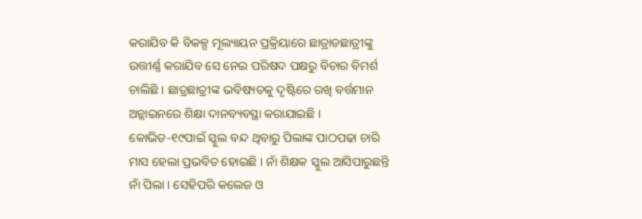କରାଯିବ କି ବିକଳ୍ପ ମୂଲ୍ୟାୟନ ପ୍ରକ୍ରିୟାରେ ଛାତ୍ରାଡଛାତ୍ରୀଙ୍କୁ ଉତ୍ତୀର୍ଣ୍ଣ କରାଯିବ ସେ ନେଇ ପରିଷଦ ପକ୍ଷରୁ ବିଚାର ବିମର୍ଶ ଚାଲିଛି । ଛାତ୍ରଛାତ୍ରୀଙ୍କ ଭବିଷ୍ୟତକୁ ଦୃଷ୍ଟିରେ ରଖି ବର୍ତ୍ତମାନ ଅନ୍ଲାଇନରେ ଶିକ୍ଷା ଦାନବ୍ୟବସ୍ଥା କରାଯାଇଛି । କୋଭିଡ-୧୯ପାଇଁ ସ୍କୁଲ ବନ୍ଦ ଥିବାରୁ ପିଲାଙ୍କ ପାଠପଢା ଚାରି ମାସ ହେଲା ପ୍ରଭବିତ ହୋଇଛି । ନାଁ ଶିକ୍ଷକ ସ୍କୁଲ ଆସିପାରୁଛନ୍ତି ନାଁ ପିଲା । ସେହିପରି କଲେଜ ଓ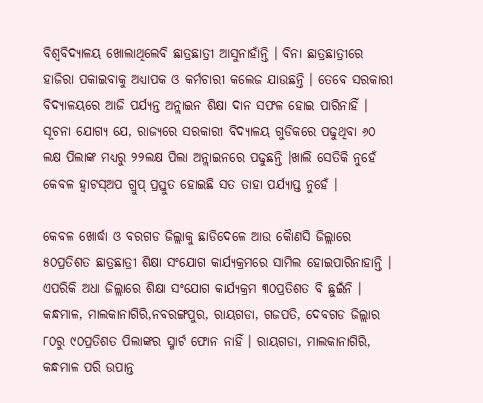ବିଶ୍ୱବିଦ୍ୟାଳୟ ଖୋଲାଥିଲେବି ଛାତ୍ରଛାତ୍ରୀ ଆସୁନାହାଁନ୍ତି । ବିନା ଛାତ୍ରଛାତ୍ରୀରେ ହାଜିରା ପକାଇବାକୁ ଅଧ୍ୟାପକ ଓ କର୍ମଚାରୀ କଲେଜ ଯାଉଛନ୍ତି । ତେବେ ସରକାରୀ ବିଦ୍ୟାଳୟରେ ଆଜି ପର୍ଯ୍ୟନ୍ତ ଅନ୍ଲାଇନ ଶିକ୍ଷା ଦାନ ସଫଳ ହୋଇ ପାରିନାହିଁ । ସୂଚନା ଯୋଗ୍ୟ ଯେ, ରାଜ୍ୟରେ ସରକାରୀ ବିଦ୍ୟାଳୟ ଗୁଡିକରେ ପଢୁଥିବା ୬୦ ଲକ୍ଷ ପିଲାଙ୍କ ମଧ୍ୟରୁ ୨୨ଲକ୍ଷ ପିଲା ଅନ୍ଲାଇନରେ ପଢୁଛନ୍ତି ।ଖାଲି ସେତିକି ନୁହେଁ କେବଳ ହ୍ୱାଟସ୍ଅପ ଗ୍ରୁପ୍ ପ୍ରସ୍ତୁତ ହୋଇଛି ସତ ତାହା ପର୍ଯ୍ୟାପ୍ତ ନୁହେଁ ।

କେବଳ ଖୋର୍ଦ୍ଧା ଓ ବରଗଡ ଜିଲ୍ଲାକୁ ଛାଡିଦେଳେ ଆଉ କୈାଣସି ଜିଲ୍ଲାରେ ୫୦ପ୍ରତିଶତ ଛାତ୍ରଛାତ୍ରୀ ଶିକ୍ଷା ସଂଯୋଗ କାର୍ଯ୍ୟକ୍ରମରେ ସାମିଲ ହୋଇପାରିନାହାନ୍ତି । ଏପରିକି ଅଧା ଜିଲ୍ଲାରେ ଶିକ୍ଷା ସଂଯୋଗ କାର୍ଯ୍ୟକ୍ରମ ୩୦ପ୍ରତିଶତ ବି ଛୁଇଁନି । କନ୍ଧମାଳ, ମାଲକାନାଗିରି,ନବରଙ୍ଗପୁର, ରାୟଗଡା, ଗଜପତି, ଦେବଗଡ ଜିଲ୍ଲାର ୮୦ରୁ ୯୦ପ୍ରତିଶତ ପିଲାଙ୍କର ସ୍ମାର୍ଟ ଫୋନ ନାହିଁ । ରାୟଗଡା, ମାଲକାନାଗିରି, କନ୍ଧମାଳ ପରି ଉପାନ୍ତ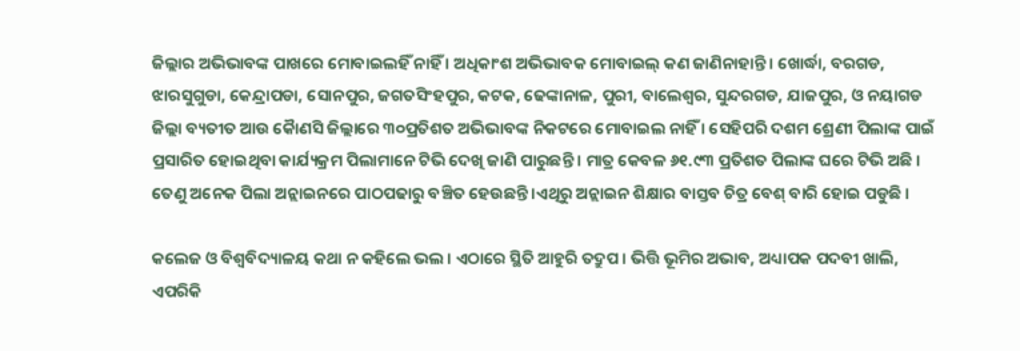ଜିଲ୍ଲାର ଅଭିଭାବଙ୍କ ପାଖରେ ମୋବାଇଲହିଁ ନାହିଁ । ଅଧିକାଂଶ ଅଭିଭାବକ ମୋବାଇଲ୍ କଣ ଜାଣିନାହାନ୍ତି । ଖୋର୍ଦ୍ଧା, ବରଗଡ, ଝାରସୁଗୁଡା, କେନ୍ଦ୍ରାପଡା, ସୋନପୁର, ଜଗତସିଂହପୁର, କଟକ, ଢେଙ୍କାନାଳ, ପୁରୀ, ବାଲେଶ୍ୱର, ସୁନ୍ଦରଗଡ, ଯାଜପୁର, ଓ ନୟାଗଡ ଜିଲ୍ଲା ବ୍ୟତୀତ ଆଉ କୈାଣସି ଜିଲ୍ଲାରେ ୩୦ପ୍ରତିଶତ ଅଭିଭାବଙ୍କ ନିକଟରେ ମୋବାଇଲ ନାହିଁ । ସେହିପରି ଦଶମ ଶ୍ରେଣୀ ପିଲାଙ୍କ ପାଇଁ ପ୍ରସାରିତ ହୋଇଥିବା କାର୍ଯ୍ୟକ୍ରମ ପିଲାମାନେ ଟିଭି ଦେଖି ଜାଣି ପାରୁଛନ୍ତି । ମାତ୍ର କେବଳ ୬୧.୯୩ ପ୍ରତିଶତ ପିଲାଙ୍କ ଘରେ ଟିଭି ଅଛି । ତେଣୁ ଅନେକ ପିଲା ଅନ୍ଲାଇନରେ ପାଠପଢାରୁ ବଞ୍ଚିତ ହେଉଛନ୍ତି ।ଏଥିରୁ ଅନ୍ଲାଇନ ଶିକ୍ଷାର ବାସ୍ତବ ଚିତ୍ର ବେଶ୍ ବାରି ହୋଇ ପଡୁଛି ।

କଲେଜ ଓ ବିଶ୍ୱବିଦ୍ୟାଳୟ କଥା ନ କହିଲେ ଭଲ । ଏଠାରେ ସ୍ଥିତି ଆହୁରି ତଦ୍ରୁପ । ଭିତ୍ତି ଭୂମିର ଅଭାବ, ଅଧ୍ୟାପକ ପଦବୀ ଖାଲି, ଏପରିକି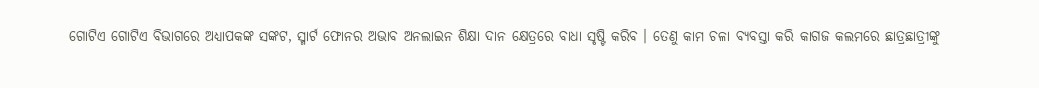ଗୋଟିଏ ଗୋଟିଏ ବିଭାଗରେ ଅଧ୍ୟାପକଙ୍କ ସଙ୍କଟ, ସ୍ମାର୍ଟ ଫୋନର ଅଭାବ ଅନଲାଇନ ଶିକ୍ଷା ଦାନ କ୍ଷେତ୍ରରେ ବାଧା ସୃଷ୍ଟି କରିବ । ତେଣୁ କାମ ଚଳା ବ୍ୟବସ୍ତା କରି କାଗଜ କଲମରେ ଛାତ୍ରଛାତ୍ରୀଙ୍କୁ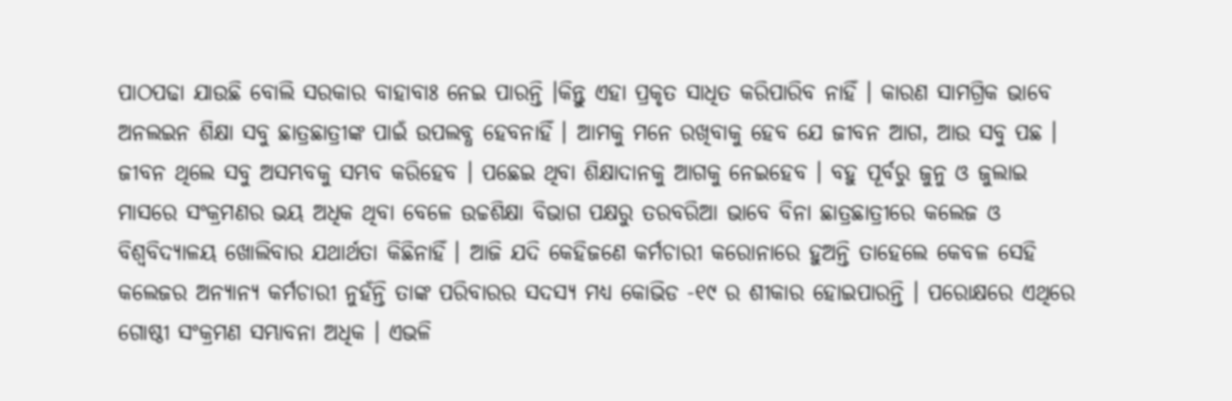ପାଠପଢା ଯାଉଛି ବୋଲି ସରକାର ବାହାବାଃ ନେଇ ପାରନ୍ତି ।କିନ୍ତୁ ଏହା ପ୍ରକୃତ ସାଧିତ କରିପାରିବ ନାହିଁ । କାରଣ ସାମଗ୍ରିକ ଭାବେ ଅନଲଇନ ଶିକ୍ଷା ସବୁ ଛାତ୍ରଛାତ୍ରୀଙ୍କ ପାଇଁ ଉପଲବ୍ଧ ହେବନାହିଁ । ଆମକୁ ମନେ ରଖିବାକୁ ହେବ ଯେ ଜୀବନ ଆଗ, ଆଉ ସବୁ ପଛ । ଜୀବନ ଥିଲେ ସବୁ ଅସମ୍ଭବକୁ ସମ୍ଭବ କରିହେବ । ପଛେଇ ଥିବା ଶିକ୍ଷାଦାନକୁ ଆଗକୁ ନେଇହେବ । ବହୁ ପୂର୍ବରୁ ଜୁନୁ ଓ ଜୁଲାଇ ମାସରେ ସଂକ୍ରମଣର ଭୟ ଅଧିକ ଥିବା ବେଳେ ଉଚ୍ଚଶିକ୍ଷା ବିଭାଗ ପକ୍ଷରୁ ତରବରିଆ ଭାବେ ବିନା ଛାତ୍ରଛାତ୍ରୀରେ କଲେଜ ଓ ବିଶ୍ୱବିଦ୍ୟାଳୟ ଖୋଲିବାର ଯଥାର୍ଥତା କିଛିନାହିଁ । ଆଜି ଯଦି କେହିଜଣେ କର୍ମଚାରୀ କରୋନାରେ ହୁଅନ୍ତି ତାହେଲେ କେବଳ ସେହି କଲେଜର ଅନ୍ୟାନ୍ୟ କର୍ମଚାରୀ ନୁହଁନ୍ତି ତାଙ୍କ ପରିବାରର ସଦସ୍ୟ ମଧ୍ୟ କୋଭିଡ -୧୯ ର ଶୀକାର ହୋଇପାରନ୍ତି । ପରୋକ୍ଷରେ ଏଥିରେ ଗୋଷ୍ଠୀ ସଂକ୍ରମଣ ସମ୍ଭାବନା ଅଧିକ । ଏଭଳି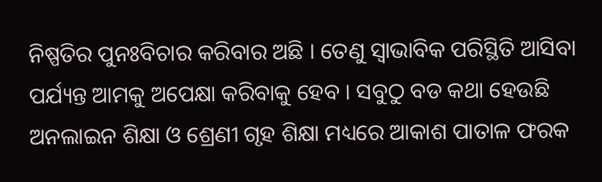ନିଷ୍ପତିର ପୁନଃବିଚାର କରିବାର ଅଛି । ତେଣୁ ସ୍ୱାଭାବିକ ପରିସ୍ଥିତି ଆସିବା ପର୍ଯ୍ୟନ୍ତ ଆମକୁ ଅପେକ୍ଷା କରିବାକୁ ହେବ । ସବୁଠୁ ବଡ କଥା ହେଉଛି ଅନଲାଇନ ଶିକ୍ଷା ଓ ଶ୍ରେଣୀ ଗୃହ ଶିକ୍ଷା ମଧ୍ୟରେ ଆକାଶ ପାତାଳ ଫରକ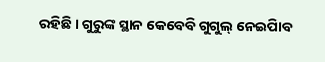ରହିଛି । ଗୁରୁଙ୍କ ସ୍ଥାନ କେବେବି ଗୁଗୁଲ୍ ନେଇପାିବ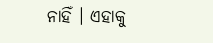ନାହିଁ । ଏହାକୁ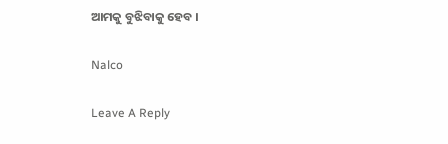ଆମକୁ ବୁଝିବାକୁ ହେବ ।

Nalco

Leave A Reply